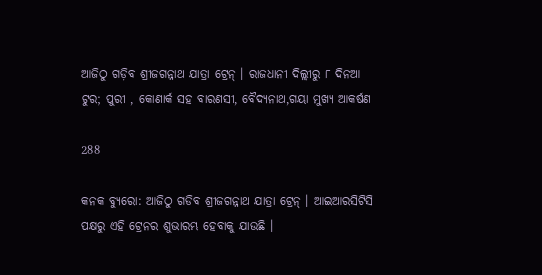ଆଜିଠୁ ଗଡ଼ିବ ଶ୍ରୀଜଗନ୍ନାଥ ଯାତ୍ରା ଟ୍ରେନ୍ । ରାଜଧାନୀ ଦିଲ୍ଲୀରୁ ୮ ଦିନଆ ଟୁର; ପୁରୀ , କୋଣାର୍କ ସହ ବାରଣସୀ, ବୈଦ୍ୟନାଥ,ଗୟା ମୁଖ୍ୟ ଆକର୍ଷଣ

288

କନକ ବ୍ୟୁରୋ: ଆଜିଠୁ ଗଡିବ ଶ୍ରୀଜଗନ୍ନାଥ ଯାତ୍ରା ଟ୍ରେନ୍ । ଆଇଆରସିଟିସି ପକ୍ଷରୁ ଏହି ଟ୍ରେନର ଶୁଭାରମ୍ଭ ହେବାକୁ ଯାଉଛି ।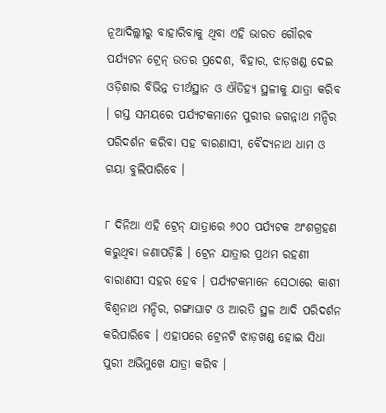ନୂଆଦିଲ୍ଲୀରୁ ବାହାରିବାକୁ ଥିବା ଏହି ଭାରତ ଗୌରବ ପର୍ଯ୍ୟଟନ ଟ୍ରେନ୍ ଉତର ପ୍ରଦେଶ, ବିହାର, ଝାଡ଼ଖଣ୍ଡ ଦେଇ ଓଡ଼ିଶାର ବିଭିନ୍ନ ତୀର୍ଥସ୍ଥାନ ଓ ଐତିହ୍ୟ ସ୍ଥଳୀକୁ ଯାତ୍ରା କରିବ । ଗସ୍ତ ସମୟରେ ପର୍ଯ୍ୟଟକମାନେ ପୁରୀର ଜଗନ୍ନାଥ ମନ୍ଦିର ପରିଦର୍ଶନ କରିବା ସହ ବାରଣାସୀ, ବୈଦ୍ୟନାଥ ଧାମ ଓ ଗୟା ବୁଲିପାରିବେ ।

୮ ଦିନିଆ ଏହି ଟ୍ରେନ୍ ଯାତ୍ରାରେ ୬୦୦ ପର୍ଯ୍ୟଟକ ଅଂଶଗ୍ରହଣ କରୁଥିବା ଜଣାପଡ଼ିଛି । ଟ୍ରେନ ଯାତ୍ରାର ପ୍ରଥମ ରହଣୀ ବାରାଣସୀ ସହର ହେବ । ପର୍ଯ୍ୟଟକମାନେ ସେଠାରେ କାଶୀ ବିଶ୍ୱନାଥ ମନ୍ଦିର, ଗଙ୍ଗାଘାଟ ଓ ଆରତି ସ୍ଥଳ ଆଦି ପରିଦର୍ଶନ କରିପାରିବେ । ଏହାପରେ ଟ୍ରେନଟି ଝାଡ଼ଖଣ୍ଡ ହୋଇ ସିଧା ପୁରୀ ଅଭିମୁଖେ ଯାତ୍ରା କରିବ ।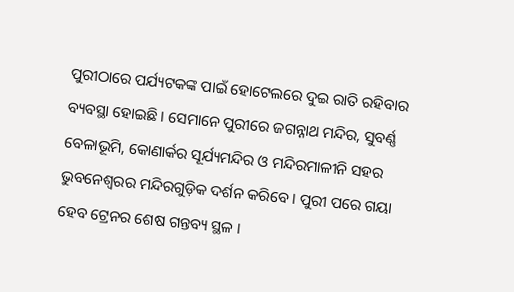ପୁରୀଠାରେ ପର୍ଯ୍ୟଟକଙ୍କ ପାଇଁ ହୋଟେଲରେ ଦୁଇ ରାତି ରହିବାର ବ୍ୟବସ୍ଥା ହୋଇଛି । ସେମାନେ ପୁରୀରେ ଜଗନ୍ନାଥ ମନ୍ଦିର, ସୁବର୍ଣ୍ଣ ବେଳାଭୂମି, କୋଣାର୍କର ସୂର୍ଯ୍ୟମନ୍ଦିର ଓ ମନ୍ଦିରମାଳୀନି ସହର ଭୁବନେଶ୍ୱରର ମନ୍ଦିରଗୁଡ଼ିକ ଦର୍ଶନ କରିବେ । ପୁରୀ ପରେ ଗୟା ହେବ ଟ୍ରେନର ଶେଷ ଗନ୍ତବ୍ୟ ସ୍ଥଳ ।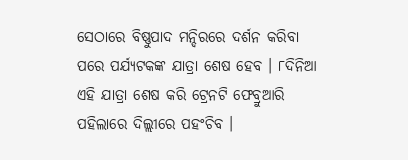ସେଠାରେ ବିଷ୍ଣୁପାଦ ମନ୍ଦିରରେ ଦର୍ଶନ କରିବା ପରେ ପର୍ଯ୍ୟଟକଙ୍କ ଯାତ୍ରା ଶେଷ ହେବ । ୮ଦିନିଆ ଏହି ଯାତ୍ରା ଶେଷ କରି ଟ୍ରେନଟି ଫେବ୍ରୁଆରି ପହିଲାରେ ଦିଲ୍ଲୀରେ ପହଂଚିବ ।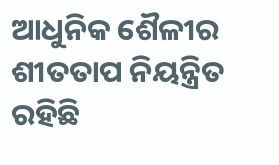ଆଧୁନିକ ଶୈଳୀର ଶୀତତାପ ନିୟନ୍ତ୍ରିତ ରହିଛି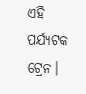ଏହି ପର୍ଯ୍ୟଟକ ଟ୍ରେନ।